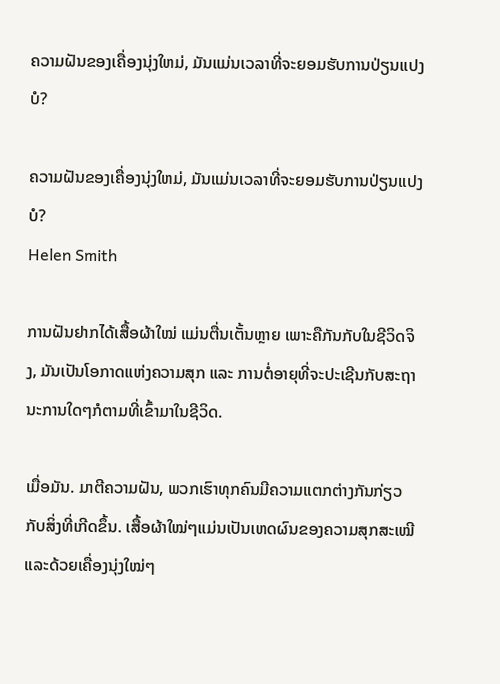ຄວາມຝັນຂອງເຄື່ອງນຸ່ງໃຫມ່, ມັນແມ່ນເວລາທີ່ຈະຍອມຮັບການປ່ຽນແປງບໍ?

ຄວາມຝັນຂອງເຄື່ອງນຸ່ງໃຫມ່, ມັນແມ່ນເວລາທີ່ຈະຍອມຮັບການປ່ຽນແປງບໍ?
Helen Smith

ການຝັນຢາກໄດ້ເສື້ອຜ້າໃໝ່ ແມ່ນຕື່ນເຕັ້ນຫຼາຍ ເພາະຄືກັນກັບໃນຊີວິດຈິງ, ມັນເປັນໂອກາດແຫ່ງຄວາມສຸກ ແລະ ການຕໍ່ອາຍຸທີ່ຈະປະເຊີນກັບສະຖານະການໃດໆກໍຕາມທີ່ເຂົ້າມາໃນຊີວິດ.

ເມື່ອມັນ. ມາຕີຄວາມຝັນ, ພວກເຮົາທຸກຄົນມີຄວາມແຕກຕ່າງກັນກ່ຽວກັບສິ່ງທີ່ເກີດຂຶ້ນ. ເສື້ອຜ້າໃໝ່ໆແມ່ນເປັນເຫດຜົນຂອງຄວາມສຸກສະເໝີ ແລະດ້ວຍເຄື່ອງນຸ່ງໃໝ່ໆ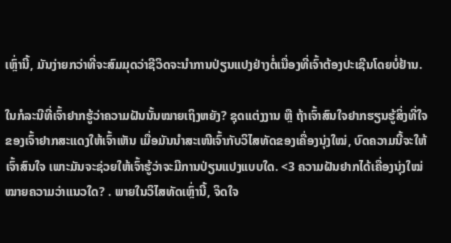ເຫຼົ່ານີ້, ມັນງ່າຍກວ່າທີ່ຈະສົມມຸດວ່າຊີວິດຈະນຳການປ່ຽນແປງຢ່າງຕໍ່ເນື່ອງທີ່ເຈົ້າຕ້ອງປະເຊີນໂດຍບໍ່ຢ້ານ.

ໃນກໍລະນີທີ່ເຈົ້າຢາກຮູ້ວ່າຄວາມຝັນນັ້ນໝາຍເຖິງຫຍັງ? ຊຸດແຕ່ງງານ ຫຼື ຖ້າເຈົ້າສົນໃຈຢາກຮຽນຮູ້ສິ່ງທີ່ໃຈຂອງເຈົ້າຢາກສະແດງໃຫ້ເຈົ້າເຫັນ ເມື່ອມັນນຳສະເໜີເຈົ້າກັບວິໄສທັດຂອງເຄື່ອງນຸ່ງໃໝ່, ບົດຄວາມນີ້ຈະໃຫ້ເຈົ້າສົນໃຈ ເພາະມັນຈະຊ່ວຍໃຫ້ເຈົ້າຮູ້ວ່າຈະມີການປ່ຽນແປງແບບໃດ. <3 ຄວາມຝັນຢາກໄດ້ເຄື່ອງນຸ່ງໃໝ່ໝາຍຄວາມວ່າແນວໃດ? . ພາຍໃນວິໄສທັດເຫຼົ່ານີ້, ຈິດໃຈ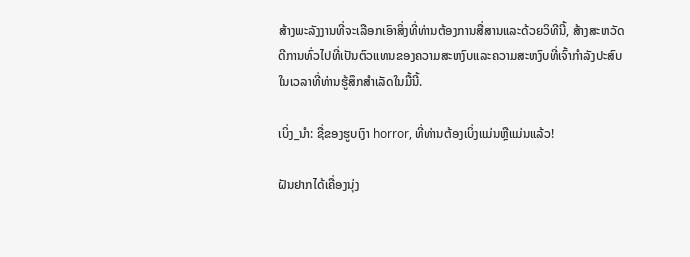ສ້າງພະລັງງານທີ່ຈະເລືອກເອົາສິ່ງທີ່ທ່ານຕ້ອງການສື່ສານແລະດ້ວຍວິທີນີ້, ສ້າງສະຫວັດດີການທົ່ວໄປທີ່ເປັນຕົວແທນຂອງຄວາມສະຫງົບແລະຄວາມສະຫງົບທີ່ເຈົ້າກໍາລັງປະສົບໃນເວລາທີ່ທ່ານຮູ້ສຶກສໍາເລັດໃນມື້ນີ້.

ເບິ່ງ_ນຳ: ຊື່ຂອງຮູບເງົາ horror, ທີ່ທ່ານຕ້ອງເບິ່ງແມ່ນຫຼືແມ່ນແລ້ວ!

ຝັນຢາກໄດ້ເຄື່ອງນຸ່ງ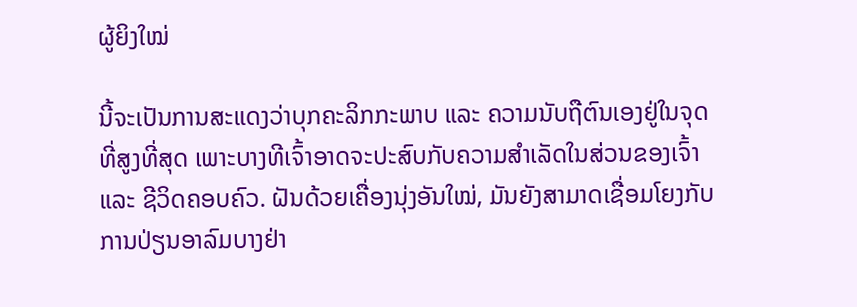ຜູ້ຍິງໃໝ່

ນີ້ຈະເປັນການສະແດງວ່າບຸກຄະລິກກະພາບ ແລະ ຄວາມນັບຖືຕົນເອງຢູ່ໃນຈຸດທີ່ສູງທີ່ສຸດ ເພາະບາງທີເຈົ້າອາດຈະປະສົບກັບຄວາມສຳເລັດໃນສ່ວນຂອງເຈົ້າ ແລະ ຊີວິດຄອບຄົວ. ຝັນດ້ວຍເຄື່ອງນຸ່ງອັນໃໝ່, ມັນຍັງສາມາດເຊື່ອມໂຍງກັບການປ່ຽນອາລົມບາງຢ່າ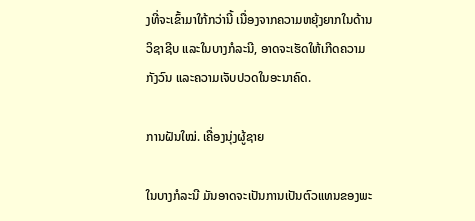ງທີ່ຈະເຂົ້າມາໃກ້ກວ່ານີ້ ເນື່ອງຈາກຄວາມຫຍຸ້ງຍາກໃນດ້ານວິຊາຊີບ ແລະໃນບາງກໍລະນີ, ອາດຈະເຮັດໃຫ້ເກີດຄວາມກັງວົນ ແລະຄວາມເຈັບປວດໃນອະນາຄົດ.

ການຝັນໃໝ່. ເຄື່ອງນຸ່ງຜູ້ຊາຍ

ໃນບາງກໍລະນີ ມັນອາດຈະເປັນການເປັນຕົວແທນຂອງພະ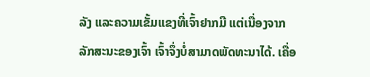ລັງ ແລະຄວາມເຂັ້ມແຂງທີ່ເຈົ້າຢາກມີ ແຕ່ເນື່ອງຈາກລັກສະນະຂອງເຈົ້າ ເຈົ້າຈຶ່ງບໍ່ສາມາດພັດທະນາໄດ້. ເຄື່ອ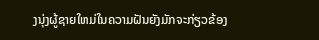ງນຸ່ງຜູ້ຊາຍໃຫມ່ໃນຄວາມຝັນຍັງມັກຈະກ່ຽວຂ້ອງ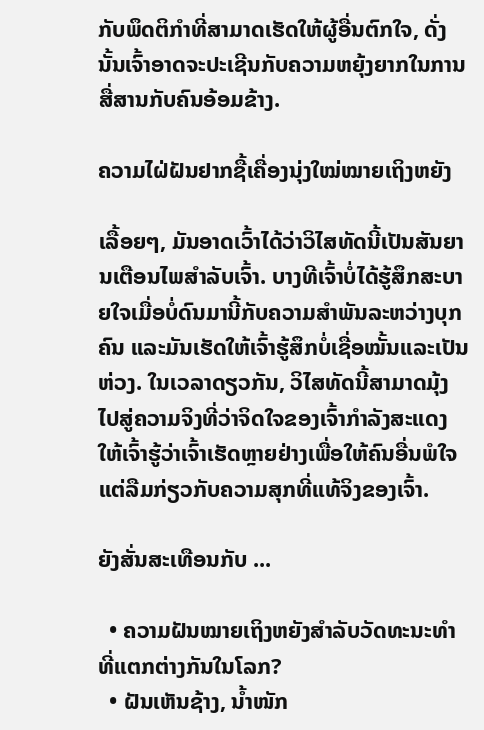ກັບພຶດຕິກໍາທີ່ສາມາດເຮັດໃຫ້ຜູ້ອື່ນຕົກໃຈ, ດັ່ງນັ້ນເຈົ້າອາດຈະປະເຊີນກັບຄວາມຫຍຸ້ງຍາກໃນການສື່ສານກັບຄົນອ້ອມຂ້າງ.

ຄວາມໄຝ່ຝັນຢາກຊື້ເຄື່ອງນຸ່ງໃໝ່ໝາຍເຖິງຫຍັງ

ເລື້ອຍໆ, ມັນອາດເວົ້າໄດ້ວ່າວິໄສທັດນີ້ເປັນສັນຍານເຕືອນໄພສຳລັບເຈົ້າ. ບາງທີເຈົ້າບໍ່ໄດ້ຮູ້ສຶກສະບາຍໃຈເມື່ອບໍ່ດົນມານີ້ກັບຄວາມສຳພັນລະຫວ່າງບຸກຄົນ ແລະມັນເຮັດໃຫ້ເຈົ້າຮູ້ສຶກບໍ່ເຊື່ອໝັ້ນແລະເປັນຫ່ວງ. ໃນເວລາດຽວກັນ, ວິໄສທັດນີ້ສາມາດມຸ້ງໄປສູ່ຄວາມຈິງທີ່ວ່າຈິດໃຈຂອງເຈົ້າກໍາລັງສະແດງໃຫ້ເຈົ້າຮູ້ວ່າເຈົ້າເຮັດຫຼາຍຢ່າງເພື່ອໃຫ້ຄົນອື່ນພໍໃຈແຕ່ລືມກ່ຽວກັບຄວາມສຸກທີ່ແທ້ຈິງຂອງເຈົ້າ.

ຍັງສັ່ນສະເທືອນກັບ ...

  • ຄວາມຝັນໝາຍເຖິງຫຍັງສຳລັບວັດທະນະທຳທີ່ແຕກຕ່າງກັນໃນໂລກ?
  • ຝັນເຫັນຊ້າງ, ນ້ຳໜັກ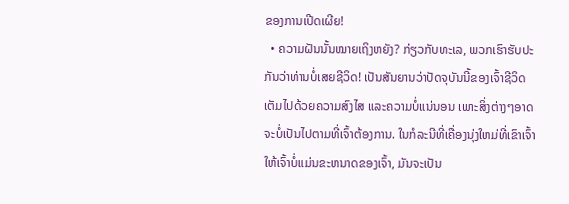ຂອງການເປີດເຜີຍ!
  • ຄວາມຝັນນັ້ນໝາຍເຖິງຫຍັງ? ກ່ຽວກັບທະເລ, ພວກເຮົາຮັບປະກັນວ່າທ່ານບໍ່ເສຍຊີວິດ! ເປັນສັນຍານວ່າປັດຈຸບັນນີ້ຂອງເຈົ້າຊີວິດເຕັມໄປດ້ວຍຄວາມສົງໄສ ແລະຄວາມບໍ່ແນ່ນອນ ເພາະສິ່ງຕ່າງໆອາດຈະບໍ່ເປັນໄປຕາມທີ່ເຈົ້າຕ້ອງການ. ໃນກໍລະນີທີ່ເຄື່ອງນຸ່ງໃຫມ່ທີ່ເຂົາເຈົ້າໃຫ້ເຈົ້າບໍ່ແມ່ນຂະຫນາດຂອງເຈົ້າ, ມັນຈະເປັນ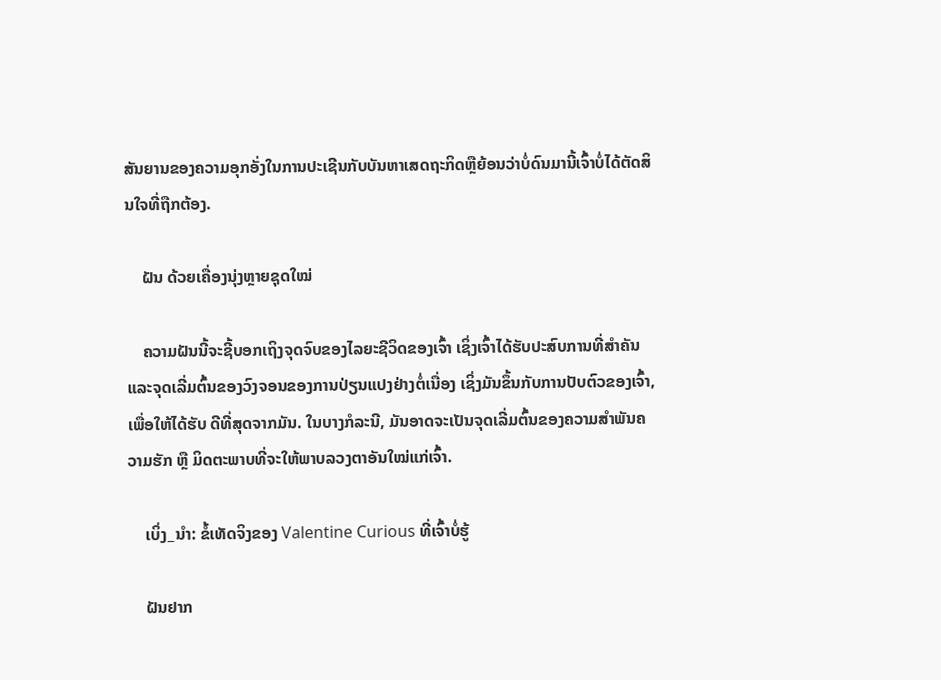ສັນຍານຂອງຄວາມອຸກອັ່ງໃນການປະເຊີນກັບບັນຫາເສດຖະກິດຫຼືຍ້ອນວ່າບໍ່ດົນມານີ້ເຈົ້າບໍ່ໄດ້ຕັດສິນໃຈທີ່ຖືກຕ້ອງ.

    ຝັນ ດ້ວຍເຄື່ອງນຸ່ງຫຼາຍຊຸດໃໝ່

    ຄວາມຝັນນີ້ຈະຊີ້ບອກເຖິງຈຸດຈົບຂອງໄລຍະຊີວິດຂອງເຈົ້າ ເຊິ່ງເຈົ້າໄດ້ຮັບປະສົບການທີ່ສຳຄັນ ແລະຈຸດເລີ່ມຕົ້ນຂອງວົງຈອນຂອງການປ່ຽນແປງຢ່າງຕໍ່ເນື່ອງ ເຊິ່ງມັນຂຶ້ນກັບການປັບຕົວຂອງເຈົ້າ, ເພື່ອໃຫ້ໄດ້ຮັບ ດີທີ່ສຸດຈາກມັນ. ໃນບາງກໍລະນີ, ມັນອາດຈະເປັນຈຸດເລີ່ມຕົ້ນຂອງຄວາມສຳພັນຄວາມຮັກ ຫຼື ມິດຕະພາບທີ່ຈະໃຫ້ພາບລວງຕາອັນໃໝ່ແກ່ເຈົ້າ.

    ເບິ່ງ_ນຳ: ຂໍ້ເທັດຈິງຂອງ Valentine Curious ທີ່ເຈົ້າບໍ່ຮູ້

    ຝັນຢາກ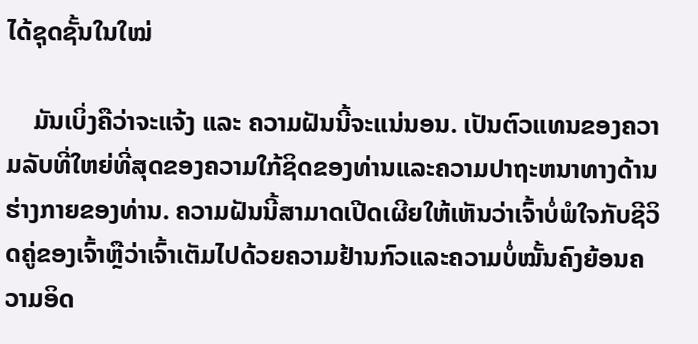ໄດ້ຊຸດຊັ້ນໃນໃໝ່

    ມັນເບິ່ງຄືວ່າຈະແຈ້ງ ແລະ ຄວາມຝັນນີ້ຈະແນ່ນອນ. ເປັນຕົວແທນຂອງຄວາມລັບທີ່ໃຫຍ່ທີ່ສຸດຂອງຄວາມໃກ້ຊິດຂອງທ່ານແລະຄວາມປາຖະຫນາທາງດ້ານຮ່າງກາຍຂອງທ່ານ. ຄວາມຝັນນີ້ສາມາດເປີດເຜີຍໃຫ້ເຫັນວ່າເຈົ້າບໍ່ພໍໃຈກັບຊີວິດຄູ່ຂອງເຈົ້າຫຼືວ່າເຈົ້າເຕັມໄປດ້ວຍຄວາມຢ້ານກົວແລະຄວາມບໍ່ໝັ້ນຄົງຍ້ອນຄວາມອິດ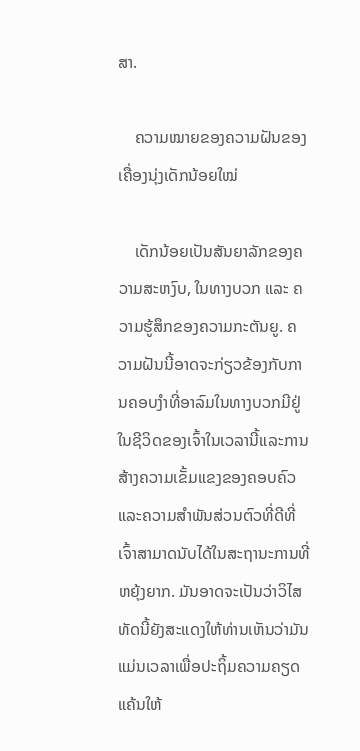ສາ.

    ຄວາມໝາຍຂອງຄວາມຝັນຂອງເຄື່ອງນຸ່ງເດັກນ້ອຍໃໝ່

    ເດັກນ້ອຍເປັນສັນຍາລັກຂອງຄວາມສະຫງົບ, ໃນທາງບວກ ແລະ ຄວາມຮູ້ສຶກຂອງຄວາມກະຕັນຍູ. ຄວາມຝັນນີ້ອາດຈະກ່ຽວຂ້ອງກັບການຄອບງໍາທີ່ອາລົມໃນທາງບວກມີຢູ່ໃນຊີວິດຂອງເຈົ້າໃນເວລານີ້ແລະການສ້າງຄວາມເຂັ້ມແຂງຂອງຄອບຄົວແລະຄວາມສໍາພັນສ່ວນຕົວທີ່ດີທີ່ເຈົ້າສາມາດນັບໄດ້ໃນສະຖານະການທີ່ຫຍຸ້ງຍາກ. ມັນອາດຈະເປັນວ່າວິໄສທັດນີ້ຍັງສະແດງໃຫ້ທ່ານເຫັນວ່າມັນແມ່ນເວລາເພື່ອປະຖິ້ມຄວາມຄຽດແຄ້ນໃຫ້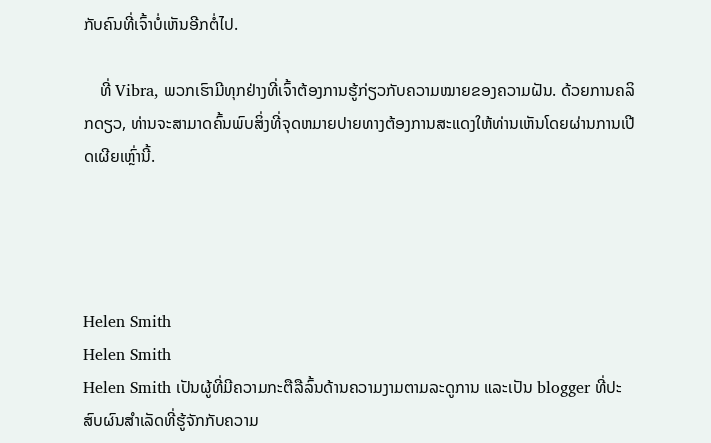ກັບຄົນທີ່ເຈົ້າບໍ່ເຫັນອີກຕໍ່ໄປ.

    ທີ່ Vibra, ພວກເຮົາມີທຸກຢ່າງທີ່ເຈົ້າຕ້ອງການຮູ້ກ່ຽວກັບຄວາມໝາຍຂອງຄວາມຝັນ. ດ້ວຍການຄລິກດຽວ, ທ່ານຈະສາມາດຄົ້ນພົບສິ່ງທີ່ຈຸດຫມາຍປາຍທາງຕ້ອງການສະແດງໃຫ້ທ່ານເຫັນໂດຍຜ່ານການເປີດເຜີຍເຫຼົ່ານີ້.




Helen Smith
Helen Smith
Helen Smith ເປັນຜູ້ທີ່ມີຄວາມກະຕືລືລົ້ນດ້ານຄວາມງາມຕາມລະດູການ ແລະເປັນ blogger ທີ່ປະສົບຜົນສຳເລັດທີ່ຮູ້ຈັກກັບຄວາມ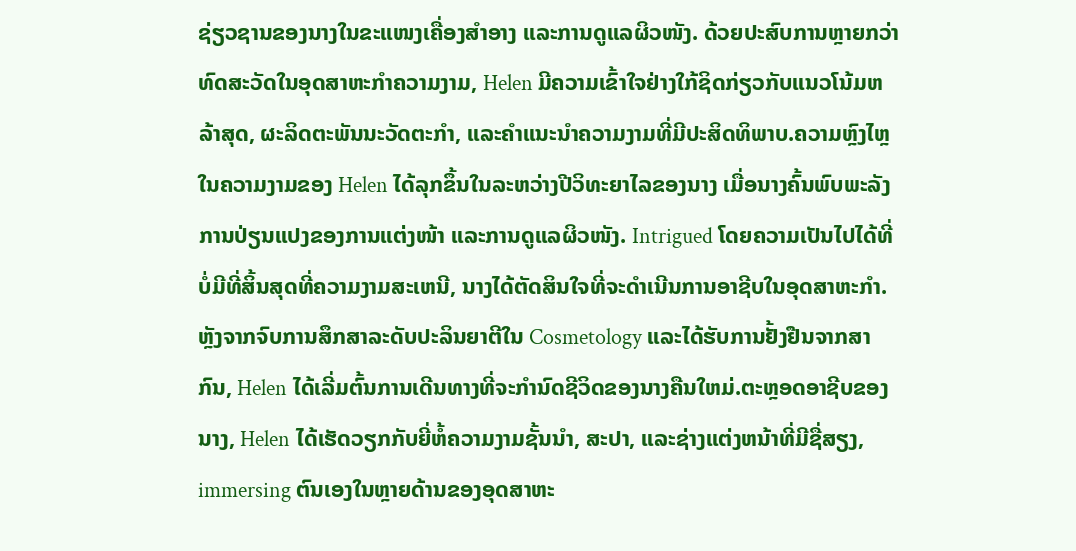ຊ່ຽວຊານຂອງນາງໃນຂະແໜງເຄື່ອງສໍາອາງ ແລະການດູແລຜິວໜັງ. ດ້ວຍປະສົບການຫຼາຍກວ່າທົດສະວັດໃນອຸດສາຫະກໍາຄວາມງາມ, Helen ມີຄວາມເຂົ້າໃຈຢ່າງໃກ້ຊິດກ່ຽວກັບແນວໂນ້ມຫລ້າສຸດ, ຜະລິດຕະພັນນະວັດຕະກໍາ, ແລະຄໍາແນະນໍາຄວາມງາມທີ່ມີປະສິດທິພາບ.ຄວາມຫຼົງໄຫຼໃນຄວາມງາມຂອງ Helen ໄດ້ລຸກຂຶ້ນໃນລະຫວ່າງປີວິທະຍາໄລຂອງນາງ ເມື່ອນາງຄົ້ນພົບພະລັງການປ່ຽນແປງຂອງການແຕ່ງໜ້າ ແລະການດູແລຜິວໜັງ. Intrigued ໂດຍຄວາມເປັນໄປໄດ້ທີ່ບໍ່ມີທີ່ສິ້ນສຸດທີ່ຄວາມງາມສະເຫນີ, ນາງໄດ້ຕັດສິນໃຈທີ່ຈະດໍາເນີນການອາຊີບໃນອຸດສາຫະກໍາ. ຫຼັງຈາກຈົບການສຶກສາລະດັບປະລິນຍາຕີໃນ Cosmetology ແລະໄດ້ຮັບການຢັ້ງຢືນຈາກສາກົນ, Helen ໄດ້ເລີ່ມຕົ້ນການເດີນທາງທີ່ຈະກໍານົດຊີວິດຂອງນາງຄືນໃຫມ່.ຕະຫຼອດອາຊີບຂອງນາງ, Helen ໄດ້ເຮັດວຽກກັບຍີ່ຫໍ້ຄວາມງາມຊັ້ນນໍາ, ສະປາ, ແລະຊ່າງແຕ່ງຫນ້າທີ່ມີຊື່ສຽງ, immersing ຕົນເອງໃນຫຼາຍດ້ານຂອງອຸດສາຫະ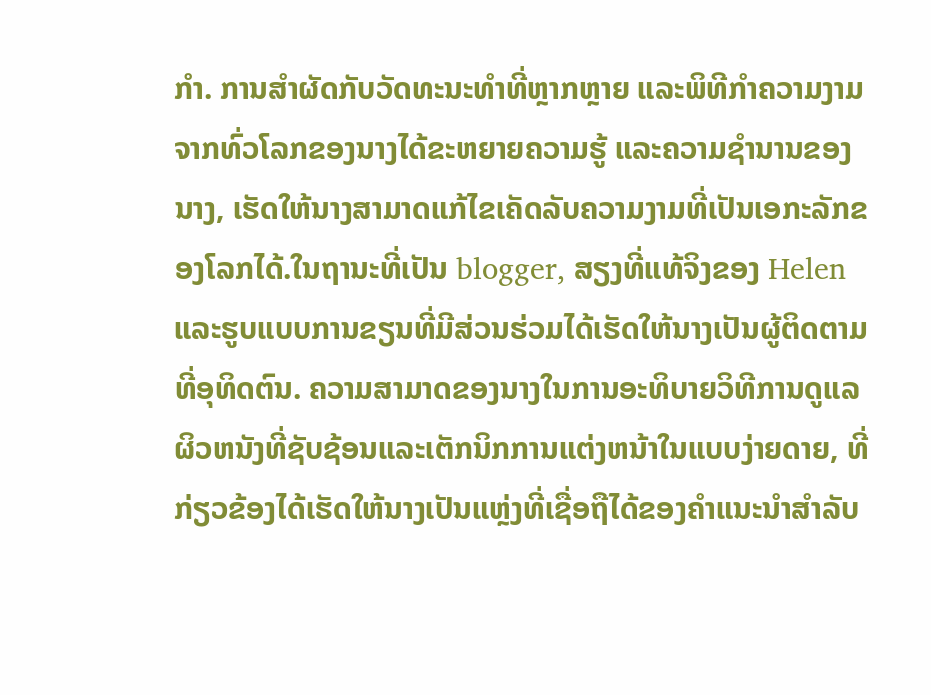ກໍາ. ການສໍາຜັດກັບວັດທະນະທໍາທີ່ຫຼາກຫຼາຍ ແລະພິທີກໍາຄວາມງາມຈາກທົ່ວໂລກຂອງນາງໄດ້ຂະຫຍາຍຄວາມຮູ້ ແລະຄວາມຊໍານານຂອງນາງ, ເຮັດໃຫ້ນາງສາມາດແກ້ໄຂເຄັດລັບຄວາມງາມທີ່ເປັນເອກະລັກຂອງໂລກໄດ້.ໃນຖານະທີ່ເປັນ blogger, ສຽງທີ່ແທ້ຈິງຂອງ Helen ແລະຮູບແບບການຂຽນທີ່ມີສ່ວນຮ່ວມໄດ້ເຮັດໃຫ້ນາງເປັນຜູ້ຕິດຕາມທີ່ອຸທິດຕົນ. ຄວາມສາມາດຂອງນາງໃນການອະທິບາຍວິທີການດູແລຜິວຫນັງທີ່ຊັບຊ້ອນແລະເຕັກນິກການແຕ່ງຫນ້າໃນແບບງ່າຍດາຍ, ທີ່ກ່ຽວຂ້ອງໄດ້ເຮັດໃຫ້ນາງເປັນແຫຼ່ງທີ່ເຊື່ອຖືໄດ້ຂອງຄໍາແນະນໍາສໍາລັບ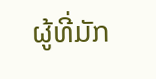ຜູ້ທີ່ມັກ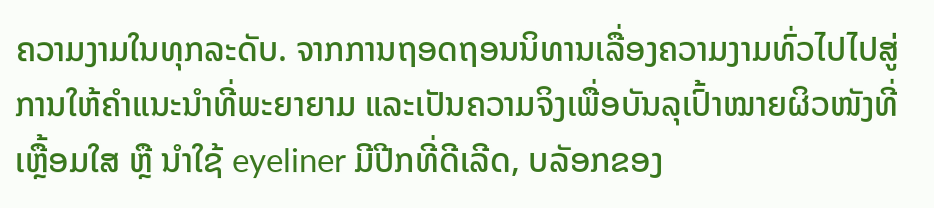ຄວາມງາມໃນທຸກລະດັບ. ຈາກການຖອດຖອນນິທານເລື່ອງຄວາມງາມທົ່ວໄປໄປສູ່ການໃຫ້ຄຳແນະນຳທີ່ພະຍາຍາມ ແລະເປັນຄວາມຈິງເພື່ອບັນລຸເປົ້າໝາຍຜິວໜັງທີ່ເຫຼື້ອມໃສ ຫຼື ນຳໃຊ້ eyeliner ມີປີກທີ່ດີເລີດ, ບລັອກຂອງ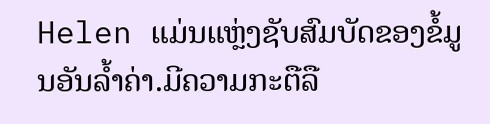Helen ແມ່ນແຫຼ່ງຊັບສົມບັດຂອງຂໍ້ມູນອັນລ້ຳຄ່າ.ມີຄວາມກະຕືລື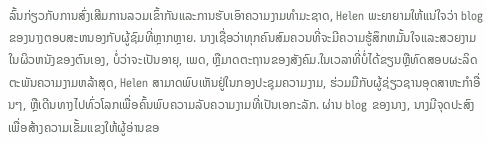ລົ້ນກ່ຽວກັບການສົ່ງເສີມການລວມເຂົ້າກັນແລະການຮັບເອົາຄວາມງາມທໍາມະຊາດ, Helen ພະຍາຍາມໃຫ້ແນ່ໃຈວ່າ blog ຂອງນາງຕອບສະຫນອງກັບຜູ້ຊົມທີ່ຫຼາກຫຼາຍ. ນາງເຊື່ອວ່າທຸກຄົນສົມຄວນທີ່ຈະມີຄວາມຮູ້ສຶກຫມັ້ນໃຈແລະສວຍງາມໃນຜິວຫນັງຂອງຕົນເອງ, ບໍ່ວ່າຈະເປັນອາຍຸ, ເພດ, ຫຼືມາດຕະຖານຂອງສັງຄົມ.ໃນເວລາທີ່ບໍ່ໄດ້ຂຽນຫຼືທົດສອບຜະລິດຕະພັນຄວາມງາມຫລ້າສຸດ, Helen ສາມາດພົບເຫັນຢູ່ໃນກອງປະຊຸມຄວາມງາມ, ຮ່ວມມືກັບຜູ້ຊ່ຽວຊານອຸດສາຫະກໍາອື່ນໆ, ຫຼືເດີນທາງໄປທົ່ວໂລກເພື່ອຄົ້ນພົບຄວາມລັບຄວາມງາມທີ່ເປັນເອກະລັກ. ຜ່ານ blog ຂອງນາງ, ນາງມີຈຸດປະສົງເພື່ອສ້າງຄວາມເຂັ້ມແຂງໃຫ້ຜູ້ອ່ານຂອ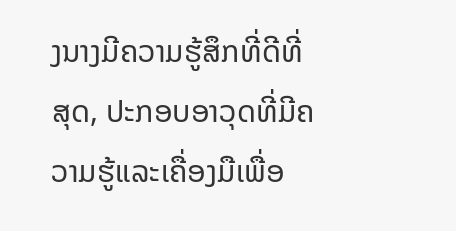ງນາງມີຄວາມຮູ້ສຶກທີ່ດີທີ່ສຸດ, ປະກອບອາວຸດທີ່ມີຄວາມຮູ້ແລະເຄື່ອງມືເພື່ອ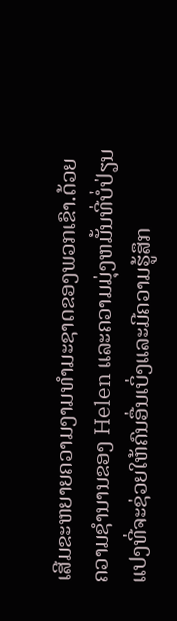ເສີມຂະຫຍາຍຄວາມງາມທໍາມະຊາດຂອງພວກເຂົາ.ດ້ວຍຄວາມຊໍານານຂອງ Helen ແລະຄວາມມຸ່ງຫມັ້ນທີ່ບໍ່ປ່ຽນແປງທີ່ຈະຊ່ວຍໃຫ້ຄົນອື່ນເບິ່ງແລະມີຄວາມຮູ້ສຶກ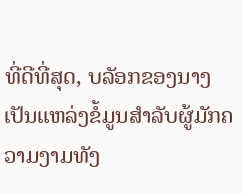ທີ່ດີທີ່ສຸດ, ບລັອກຂອງນາງເປັນແຫລ່ງຂໍ້ມູນສໍາລັບຜູ້ມັກຄວາມງາມທັງ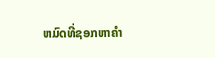ຫມົດທີ່ຊອກຫາຄໍາ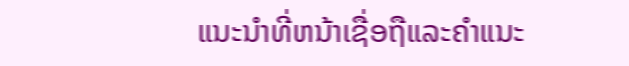ແນະນໍາທີ່ຫນ້າເຊື່ອຖືແລະຄໍາແນະ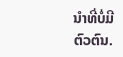ນໍາທີ່ບໍ່ມີຕົວຕົນ.